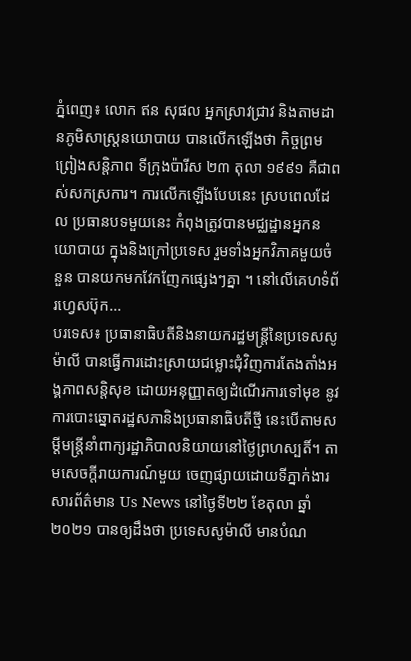ភ្នំពេញ៖ លោក ឥន សុផល អ្នកស្រាវជ្រាវ និងតាមដានភូមិសាស្រ្តនយោបាយ បានលើកឡើងថា កិច្ចព្រមព្រៀងសន្តិភាព ទីក្រុងប៉ារីស ២៣ តុលា ១៩៩១ គឺជាពស់សកស្រការ។ ការលើកឡើងបែបនេះ ស្របពេលដែល ប្រធានបទមួយនេះ កំពុងត្រូវបានមជ្ឈដ្ឋានអ្នកនយោបាយ ក្នុងនិងក្រៅប្រទេស រួមទាំងអ្នកវិភាគមួយចំនួន បានយកមកវែកញែកផ្សេងៗគ្នា ។ នៅលើគេហទំព័រហ្វេសប៊ុក...
បរទេស៖ ប្រធានាធិបតីនិងនាយករដ្ឋមន្ត្រីនៃប្រទេសសូម៉ាលី បានធ្វើការដោះស្រាយជម្លោះជុំវិញការតែងតាំងអង្គភាពសន្តិសុខ ដោយអនុញ្ញាតឲ្យដំណើរការទៅមុខ នូវការបោះឆ្នោតរដ្ឋសភានិងប្រធានាធិបតីថ្មី នេះបើតាមសម្តីមន្ត្រីនាំពាក្យរដ្ឋាភិបាលនិយាយនៅថ្ងៃព្រហស្បតិ៍។ តាមសេចក្តីរាយការណ៍មួយ ចេញផ្សាយដោយទីភ្នាក់ងារសារព័ត៌មាន Us News នៅថ្ងៃទី២២ ខែតុលា ឆ្នាំ២០២១ បានឲ្យដឹងថា ប្រទេសសូម៉ាលី មានបំណ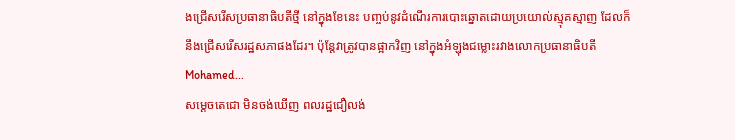ងជ្រើសរើសប្រធានាធិបតីថ្មី នៅក្នុងខែនេះ បញ្ចប់នូវដំណើរការបោះឆ្នោតដោយប្រយោល់ស្មុគស្មាញ ដែលក៏នឹងជ្រើសរើសរដ្ឋសភាផងដែរ។ ប៉ុន្តែវាត្រូវបានផ្អាកវិញ នៅក្នុងអំឡុងជម្លោះរវាងលោកប្រធានាធិបតី Mohamed...
សម្ដេចតេជោ មិនចង់ឃើញ ពលរដ្ឋជឿលង់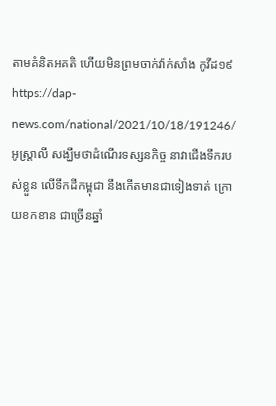តាមគំនិតអគតិ ហើយមិនព្រមចាក់វ៉ាក់សាំង កូវីដ១៩https://dap-news.com/national/2021/10/18/191246/ អូស្រ្តាលី សង្ឃឹមថាដំណើរទស្សនកិច្ច នាវាជើងទឹករបស់ខ្លួន លើទឹកដីកម្ពុជា នឹងកើតមានជាទៀងទាត់ ក្រោយខកខាន ជាច្រើនឆ្នាំ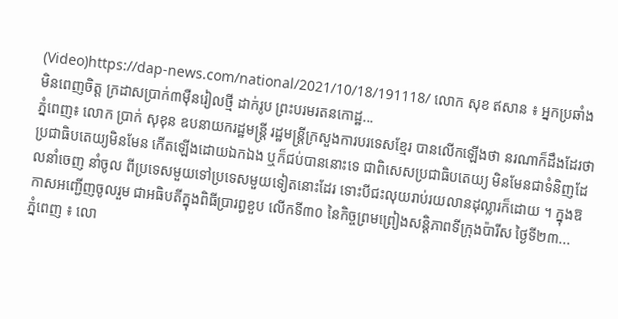(Video)https://dap-news.com/national/2021/10/18/191118/ លោក សុខ ឥសាន ៖ អ្នកប្រឆាំងមិនពេញចិត្ត ក្រដាសប្រាក់៣ម៉ឺនរៀលថ្មី ដាក់រូប ព្រះបរមរតនកោដ្ឋ...
ភ្នំពេញ៖ លោក ប្រាក់ សុខុន ឧបនាយករដ្ឋមន្ត្រី រដ្ឋមន្ត្រីក្រសួងការបរទេសខ្មែរ បានលើកឡើងថា នរណាក៏ដឹងដែរថា ប្រជាធិបតេយ្យមិនមែន កើតឡើងដោយឯកឯង ឬក៏ជប់បាននោះទេ ជាពិសេសប្រជាធិបតេយ្យ មិនមែនជាទំនិញដែលនាំចេញ នាំចូល ពីប្រទេសមួយទៅប្រទេសមួយទៀតនោះដែរ ទោះបីជះលុយរាប់រយលានដុល្លារក៏ដោយ ។ ក្នុងឱកាសអញ្ជើញចូលរួម ជាអធិបតីក្នុងពិធីប្រារព្ធខួប លើកទី៣០ នៃកិច្ចព្រមព្រៀងសន្តិភាពទីក្រុងប៉ារីស ថ្ងៃទី២៣...
ភ្នំពេញ ៖ លោ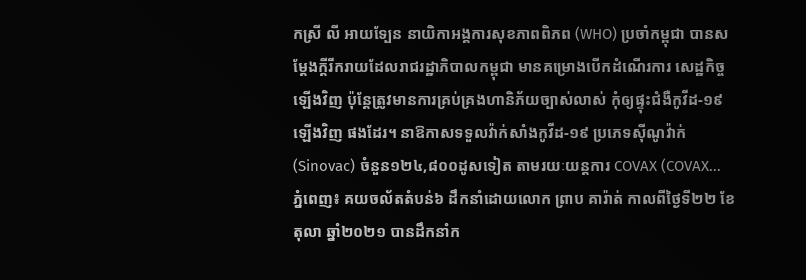កស្រី លី អាយទ្បែន នាយិកាអង្គការសុខភាពពិភព (WHO) ប្រចាំកម្ពុជា បានសម្ដែងក្ដីរីករាយដែលរាជរដ្ឋាភិបាលកម្ពុជា មានគម្រោងបើកដំណើរការ សេដ្ឋកិច្ចឡើងវិញ ប៉ុន្ដែត្រូវមានការគ្រប់គ្រងហានិភ័យច្បាស់លាស់ កុំឲ្យផ្ទុះជំងឺកូវីដ-១៩ ឡើងវិញ ផងដែរ។ នាឱកាសទទួលវ៉ាក់សាំងកូវីដ-១៩ ប្រភេទស៊ីណូវ៉ាក់ (Sinovac) ចំនួន១២៤,៨០០ដូសទៀត តាមរយៈយន្តការ COVAX (COVAX...
ភ្នំពេញ៖ គយចល័តតំបន់៦ ដឹកនាំដោយលោក ព្រាប គារ៉ាត់ កាលពីថ្ងៃទី២២ ខែតុលា ឆ្នាំ២០២១ បានដឹកនាំក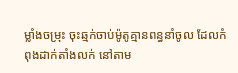ម្លាំងចម្រុះ ចុះឆ្មក់ចាប់ម៉ូតូគ្មានពន្ធនាំចូល ដែលកំពុងដាក់តាំងលក់ នៅតាម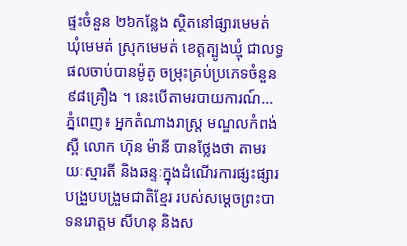ផ្ទះចំនួន ២៦កន្លែង ស្ថិតនៅផ្សារមេមត់ ឃុំមេមត់ ស្រុកមេមត់ ខេត្តត្បូងឃ្មុំ ជាលទ្ធផលចាប់បានម៉ូតូ ចម្រុះគ្រប់ប្រភេទចំនួន ៩៨គ្រឿង ។ នេះបើតាមរបាយការណ៍...
ភ្នំពេញ៖ អ្នកតំណាងរាស្រ្ត មណ្ឌលកំពង់ស្ពឺ លោក ហ៊ុន ម៉ានី បានថ្លែងថា តាមរយៈស្មារតី និងឆន្ទៈក្នុងដំណើរការផ្សះផ្សារ បង្រួបបង្រួមជាតិខ្មែរ របស់សម្តេចព្រះបាទនរោត្តម សីហនុ និងស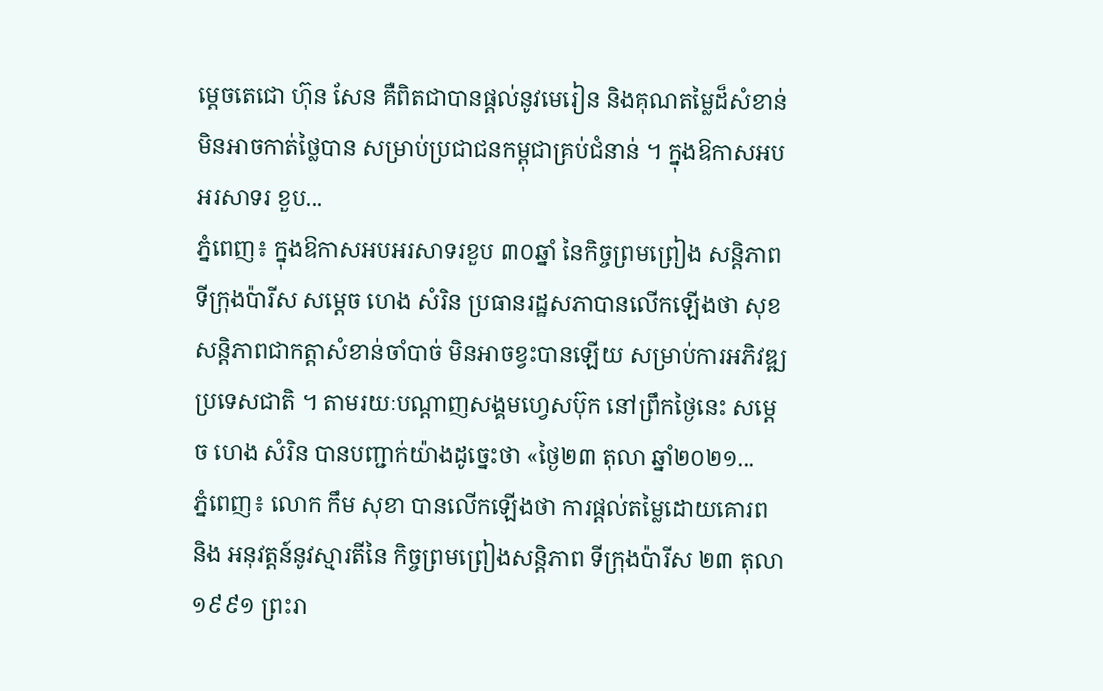ម្តេចតេជោ ហ៊ុន សែន គឺពិតជាបានផ្តល់នូវមេរៀន និងគុណតម្លៃដ៏សំខាន់ មិនអាចកាត់ថ្លៃបាន សម្រាប់ប្រជាជនកម្ពុជាគ្រប់ជំនាន់ ។ ក្នុងឱកាសអបអរសាទរ ខួប...
ភ្នំពេញ៖ ក្នុងឱកាសអបអរសាទរខួប ៣០ឆ្នាំ នៃកិច្ចព្រមព្រៀង សន្តិភាពទីក្រុងប៉ារីស សម្ដេច ហេង សំរិន ប្រធានរដ្ឋសភាបានលើកឡើងថា សុខសន្តិភាពជាកត្តាសំខាន់ចាំបាច់ មិនអាចខ្វះបានឡើយ សម្រាប់ការអភិវឌ្ឍប្រទេសជាតិ ។ តាមរយៈបណ្ដាញសង្គមហ្វេសប៊ុក នៅព្រឹកថ្ងៃនេះ សម្ដេច ហេង សំរិន បានបញ្ជាក់យ៉ាងដូច្នេះថា «ថ្ងៃ២៣ តុលា ឆ្នាំ២០២១...
ភ្នំពេញ៖ លោក កឹម សុខា បានលើកឡើងថា ការផ្តល់តម្លៃដោយគោរព និង អនុវត្តន៍នូវស្មារតីនៃ កិច្ចព្រមព្រៀងសន្តិភាព ទីក្រុងប៉ារីស ២៣ តុលា ១៩៩១ ព្រះរា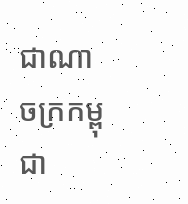ជាណាចក្រកម្ពុជា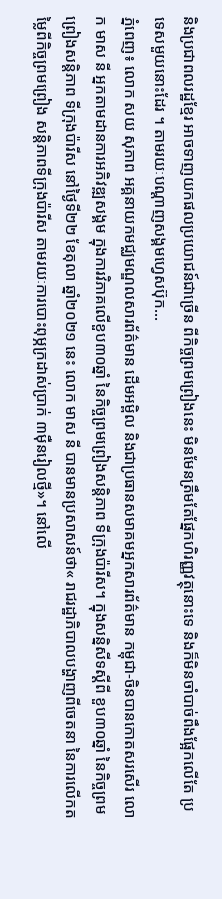និងប្រជាពលរដ្ឋខ្មែរ អាចទាញយកផលប្រយោជន៍ជាច្រើន ពីកិច្ចព្រមព្រៀងនេះ មិនមែនត្រឹមតែផ្នែកហិរញ្ញវត្ថុនោះទេ និងក៏មិនចាំបាច់ពឹងផ្អែកលើតែ ប្រទេសមួយនោះដែរ ។ តាមរយៈបណ្ដាញសង្គមហ្វេសប៊ុក...
ភ្នំពេញ៖ លោក សយ សុភាព អគ្គនាយកមជ្ឈមណ្ឌលសារព័ត៌មាន ដើមអម្ពិល និងជាប្រធានសមាគមអ្នកសារព័ត៌មាន កម្ពុជា-ចិនបានកោតសរសើរ លោក មាស នី អ្នកតាមដានការអភិវឌ្ឍសង្គម ក្នុងការវិភាគលើខួប៣០ឆ្នាំ នៃកិច្ចព្រមព្រៀងសន្តិភាព ទីក្រុងប៉ារីស។ ក្នុងសន្និសីទស្ដីពី ខួប៣០ឆ្នាំ នៃកិច្ចព្រមព្រៀងសន្តិភាព ទីក្រុងប៉ារីស នៅថ្ងៃទី២២ ខែតុលា ឆ្នាំ២០២១ នេះ លោក មាស នី បានមានប្រសាសន៍ថា« រាជរដ្ឋាភិបាលបង្ហាញពីចេតនា នៃការលើកតម្លៃពីកិច្ចព្រមព្រៀង សន្តិភាពទីក្រុងប៉ារីស តាមរយៈការបោះពុម្ភក្រដាស់ប្រាក់ ៣ម៉ឺនរៀលថ្មី»។ នៅលើ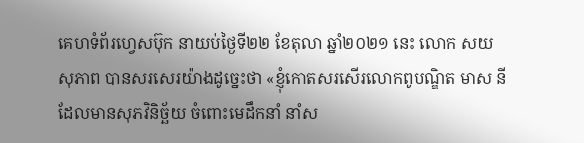គេហទំព័រហ្វេសប៊ុក នាយប់ថ្ងៃទី២២ ខែតុលា ឆ្នាំ២០២១ នេះ លោក សយ សុភាព បានសរសេរយ៉ាងដូច្នេះថា «ខ្ញុំកោតសរសើរលោកពូបណ្ឌិត មាស នី ដែលមានសុភវិនិច្ឆ័យ ចំពោះមេដឹកនាំ នាំស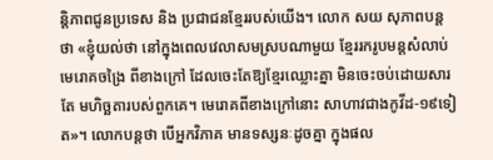ន្តិភាពជូនប្រទេស និង ប្រជាជនខ្មែររបស់យើង។ លោក សយ សុភាពបន្តថា «ខ្ញុំយល់ថា នៅក្នុងពេលវេលាសមស្របណាមួយ ខ្មែររករូបមន្តសំលាប់ មេរោគចង្រៃ ពីខាងក្រៅ ដែលចេះតែឱ្យខ្មែរឈ្លោះគ្នា មិនចេះចប់ដោយសារតែ មហិច្ឆតារបស់ពួកគេ។ មេរោគពីខាងក្រៅនោះ សាហាវជាងកូវីដ-១៩ទៀត»។ លោកបន្តថា បើអ្នកវិភាគ មានទស្សនៈដូចគ្នា ក្នុងផល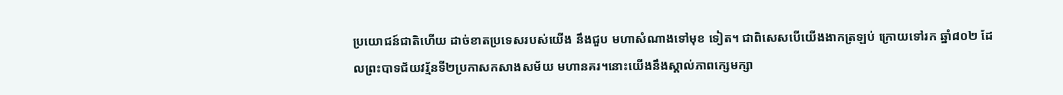ប្រយោជន៍ជាតិហើយ ដាច់ខាតប្រទេសរបស់យើង នឹងជួប មហាសំណាងទៅមុខ ទៀត។ ជាពិសេសបើយើងងាកត្រឡប់ ក្រោយទៅរក ឆ្នាំ៨០២ ដែលព្រះបាទជ័យវរ័្មនទី២ប្រកាសកសាងសម័យ មហានគរ។នោះយើងនឹងស្គាល់ភាពក្សេមក្សា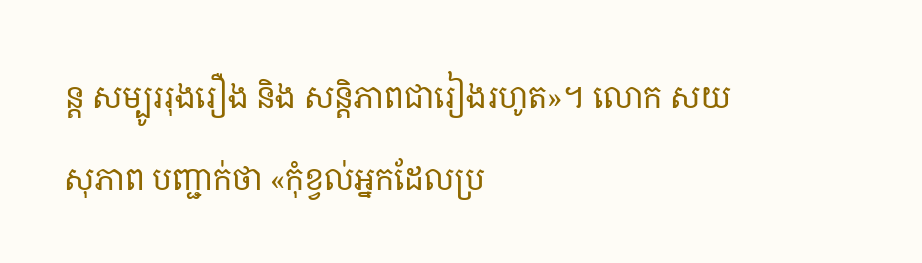ន្ត សម្បូររុងរឿង និង សន្តិភាពជារៀងរហូត»។ លោក សយ សុភាព បញ្ជាក់ថា «កុំខ្វល់អ្នកដែលប្រ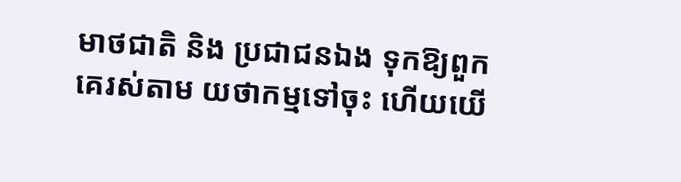មាថជាតិ និង ប្រជាជនឯង ទុកឱ្យពួកគេរស់តាម យថាកម្មទៅចុះ ហើយយើ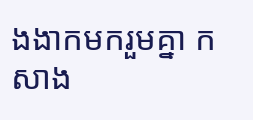ងងាកមករួមគ្នា កសាង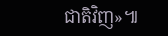ជាតិវិញ»៕